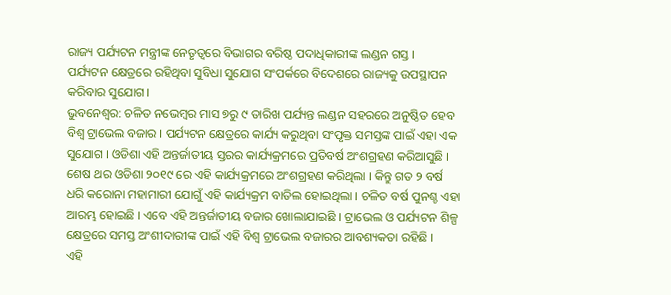ରାଜ୍ୟ ପର୍ଯ୍ୟଟନ ମନ୍ତ୍ରୀଙ୍କ ନେତୃତ୍ୱରେ ବିଭାଗର ବରିଷ୍ଠ ପଦାଧିକାରୀଙ୍କ ଲଣ୍ଡନ ଗସ୍ତ ।
ପର୍ଯ୍ୟଟନ କ୍ଷେତ୍ରରେ ରହିଥିବା ସୁବିଧା ସୁଯୋଗ ସଂପର୍କରେ ବିଦେଶରେ ରାଜ୍ୟକୁ ଉପସ୍ଥାପନ କରିବାର ସୁଯୋଗ।
ଭୁବନେଶ୍ୱର: ଚଳିତ ନଭେମ୍ବର ମାସ ୭ରୁ ୯ ତାରିଖ ପର୍ଯ୍ୟନ୍ତ ଲଣ୍ଡନ ସହରରେ ଅନୁଷ୍ଠିତ ହେବ ବିଶ୍ୱ ଟ୍ରାଭେଲ ବଜାର । ପର୍ଯ୍ୟଟନ କ୍ଷେତ୍ରରେ କାର୍ଯ୍ୟ କରୁଥିବା ସଂପୃକ୍ତ ସମସ୍ତଙ୍କ ପାଇଁ ଏହା ଏକ ସୁଯୋଗ । ଓଡିଶା ଏହି ଅନ୍ତର୍ଜାତୀୟ ସ୍ତରର କାର୍ଯ୍ୟକ୍ରମରେ ପ୍ରତିବର୍ଷ ଅଂଶଗ୍ରହଣ କରିଆସୁଛି । ଶେଷ ଥର ଓଡିଶା ୨୦୧୯ ରେ ଏହି କାର୍ଯ୍ୟକ୍ରମରେ ଅଂଶଗ୍ରହଣ କରିଥିଲା । କିନ୍ତୁ ଗତ ୨ ବର୍ଷ ଧରି କରୋନା ମହାମାରୀ ଯୋଗୁଁ ଏହି କାର୍ଯ୍ୟକ୍ରମ ବାତିଲ ହୋଇଥିଲା । ଚଳିତ ବର୍ଷ ପୁନଶ୍ଚ ଏହା ଆରମ୍ଭ ହୋଇଛି । ଏବେ ଏହି ଅନ୍ତର୍ଜାତୀୟ ବଜାର ଖୋଲାଯାଇଛି । ଟ୍ରାଭେଲ ଓ ପର୍ଯ୍ୟଟନ ଶିଳ୍ପ କ୍ଷେତ୍ରରେ ସମସ୍ତ ଅଂଶୀଦାରୀଙ୍କ ପାଇଁ ଏହି ବିଶ୍ୱ ଟ୍ରାଭେଲ ବଜାରର ଆବଶ୍ୟକତା ରହିଛି ।
ଏହି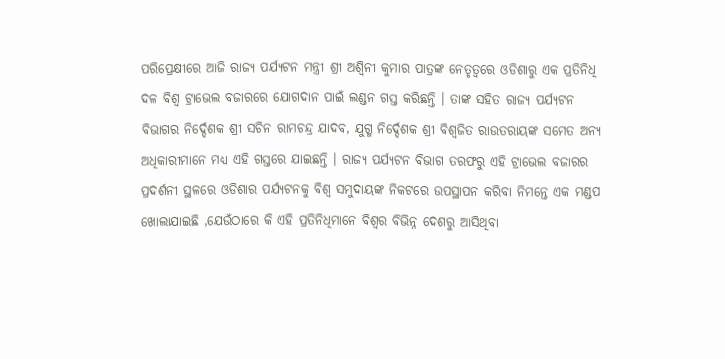ପରିପ୍ରେକ୍ଷୀରେ ଆଜି ରାଜ୍ୟ ପର୍ଯ୍ୟଟନ ମନ୍ତ୍ରୀ ଶ୍ରୀ ଅଶ୍ୱିନୀ କୁମାର ପାତ୍ରଙ୍କ ନେତୃତ୍ୱରେ ଓଡିଶାରୁ ଏକ ପ୍ରତିନିଧି ଦଳ ବିଶ୍ୱ ଟ୍ରାଭେଲ ବଜାରରେ ଯୋଗଦାନ ପାଇଁ ଲଣ୍ଡନ ଗସ୍ତ କରିଛନ୍ତି । ତାଙ୍କ ସହିତ ରାଜ୍ୟ ପର୍ଯ୍ୟଟନ ବିଭାଗର ନିର୍ଦ୍ଦେଶକ ଶ୍ରୀ ସଚିନ ରାମଚନ୍ଦ୍ର ଯାଦବ, ଯୁଗ୍ମ ନିର୍ଦ୍ଦେଶକ ଶ୍ରୀ ବିଶ୍ୱଜିତ ରାଉତରାୟଙ୍କ ସମେତ ଅନ୍ୟ ଅଧିକାରୀମାନେ ମଧ୍ୟ ଏହି ଗସ୍ତରେ ଯାଇଛନ୍ତି । ରାଜ୍ୟ ପର୍ଯ୍ୟଟନ ବିଭାଗ ତରଫରୁ ଏହି ଟ୍ରାଭେଲ ବଜାରର ପ୍ରଦର୍ଶନୀ ସ୍ଥଳରେ ଓଡିଶାର ପର୍ଯ୍ୟଟନକୁ ବିଶ୍ୱ ସମୁଦାୟଙ୍କ ନିକଟରେ ଉପସ୍ଥାପନ କରିବା ନିମନ୍ତେ ଏକ ମଣ୍ଡପ ଖୋଲାଯାଇଛି ,ଯେଉଁଠାରେ କି ଏହି ପ୍ରତିନିଧିମାନେ ବିଶ୍ୱର ବିଭିନ୍ନ ଦେଶରୁ ଆସିଥିବା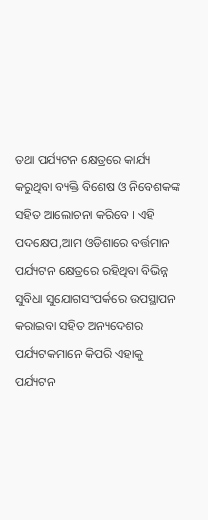ତଥା ପର୍ଯ୍ୟଟନ କ୍ଷେତ୍ରରେ କାର୍ଯ୍ୟ କରୁଥିବା ବ୍ୟକ୍ତି ବିଶେଷ ଓ ନିବେଶକଙ୍କ ସହିତ ଆଲୋଚନା କରିବେ । ଏହି ପଦକ୍ଷେପ,ଆମ ଓଡିଶାରେ ବର୍ତ୍ତମାନ ପର୍ଯ୍ୟଟନ କ୍ଷେତ୍ରରେ ରହିଥିବା ବିଭିନ୍ନ ସୁବିଧା ସୁଯୋଗସଂପର୍କରେ ଉପସ୍ଥାପନ କରାଇବା ସହିତ ଅନ୍ୟଦେଶର ପର୍ଯ୍ୟଟକମାନେ କିପରି ଏହାକୁ ପର୍ଯ୍ୟଟନ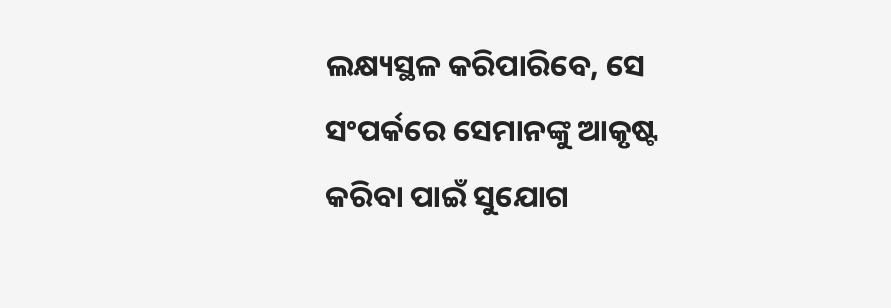ଲକ୍ଷ୍ୟସ୍ଥଳ କରିପାରିବେ, ସେ ସଂପର୍କରେ ସେମାନଙ୍କୁ ଆକୃଷ୍ଟ କରିବା ପାଇଁ ସୁଯୋଗ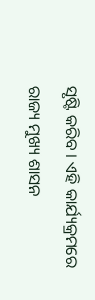ସୃଷ୍ଟି କରିବ । ଏହି କାର୍ଯ୍ୟକ୍ରମରେ ରାଜ୍ୟ ମୁଖ୍ୟ ଶାସନ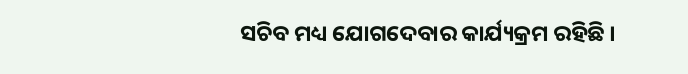ସଚିବ ମଧ୍ୟ ଯୋଗଦେବାର କାର୍ଯ୍ୟକ୍ରମ ରହିଛି ।